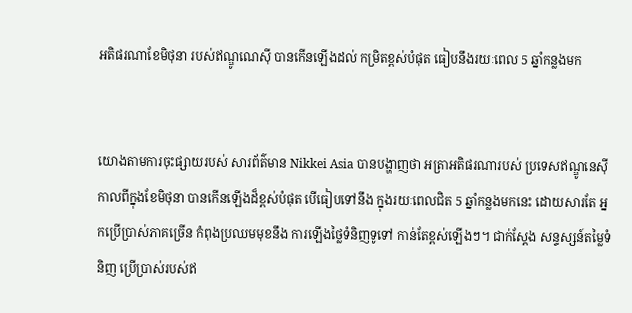អតិផរណាខែមិថុនា របស់ឥណ្ឌូណេស៊ី បានកើនឡើងដល់ កម្រិតខ្ពស់បំផុត ធៀបនឹងរយៈពេល 5 ឆ្នាំកន្លងមក


យោងតាមការចុះផ្សាយរបស់ សារព័ត៌មាន Nikkei Asia បានបង្ហាញថា អត្រាអតិផរណារបស់ ប្រទេសឥណ្ឌូនេស៊ី កាលពីក្នុងខែមិថុនា បានកើនឡើងដ៏ខ្ពស់បំផុត បើធៀបទៅនឹង ក្នុងរយៈពេលជិត 5 ឆ្នាំកន្លងមកនេះ ដោយសារតែ អ្នកប្រើប្រាស់ភាគច្រើន កំពុងប្រឈមមុខនឹង ការឡើងថ្លៃទំនិញទូទៅ កាន់តែខ្ពស់ឡើងៗ។ ជាក់ស្ដែង សន្ទស្សន៍តម្លៃទំនិញ ប្រើប្រាស់របស់ឥ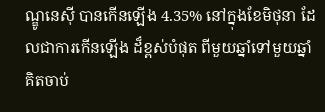ណ្ឌូនេស៊ី បានកើនឡើង 4.35% នៅក្នុងខែមិថុនា ដែលជាការកើនឡើង ដ៏ខ្ពស់បំផុត ពីមួយឆ្នាំទៅមួយឆ្នាំ គិតចាប់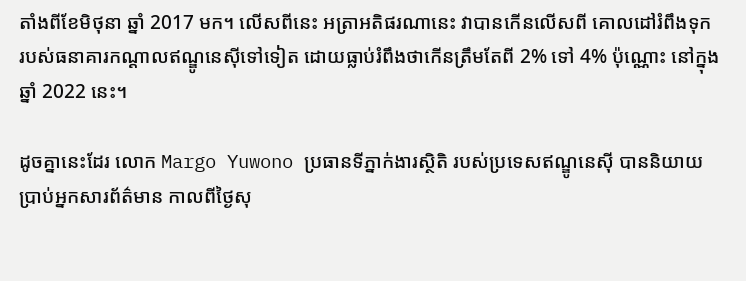តាំងពីខែមិថុនា ឆ្នាំ 2017 មក។ លើសពីនេះ អត្រាអតិផរណានេះ វាបានកើនលើសពី គោលដៅរំពឹងទុក របស់ធនាគារកណ្ដាលឥណ្ឌូនេស៊ីទៅទៀត ដោយធ្លាប់រំពឹងថាកើនត្រឹមតែពី 2% ទៅ 4% ប៉ុណ្ណោះ នៅក្នុងឆ្នាំ 2022 នេះ។

ដូចគ្នានេះដែរ លោក Margo Yuwono ប្រធានទីភ្នាក់ងារស្ថិតិ របស់ប្រទេសឥណ្ឌូនេស៊ី បាននិយាយប្រាប់អ្នកសារព័ត៌មាន កាលពីថ្ងៃសុ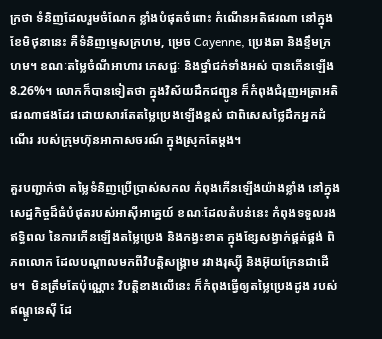ក្រថា ទំនិញដែលរួមចំណែក ខ្លាំងបំផុតចំពោះ កំណើនអតិផរណា នៅក្នុងខែមិថុនានេះ គឺទំនិញម្ទេសក្រហម, ម្រេច Cayenne, ប្រេងឆា និងខ្ទឹមក្រហម។ ខណៈតម្លៃចំណីអាហារ ភេសជ្ជៈ និងថ្នាំជក់ទាំងអស់ បានកើនឡើង 8.26%។ លោកក៏បានទៀតថា ក្នុងវិស័យដឹកជញ្ជូន ក៏កំពុងជំរុញអត្រាអតិផរណាផងដែរ ដោយសារតែតម្លៃប្រេងឡើងខ្ពស់ ជាពិសេសថ្លៃដឹកអ្នកដំណើរ របស់ក្រុមហ៊ុនអាកាសចរណ៍ ក្នុងស្រុកតែម្ដង។

គួរបញ្ជាក់ថា តម្លៃទំនិញប្រើប្រាស់សកល កំពុងកើនឡើងយ៉ាងខ្លាំង នៅក្នុងសេដ្ឋកិច្ចដ៏ធំបំផុតរបស់អាស៊ីអាគ្នេយ៍ ខណៈដែលតំបន់នេះ កំពុងទទួលរងឥទ្ធិពល នៃការកើនឡើងតម្លៃប្រេង និងកង្វះខាត ក្នុងខ្សែសង្វាក់ផ្គត់ផ្គង់ ពិភពលោក ដែលបណ្តាលមកពីវិបត្ដិសង្រ្គាម រវាងរុស្ស៊ី និងអ៊ុយក្រែនជាដើម។  មិនត្រឹមតែប៉ុណ្ណោះ វិបត្ដិខាងលើនេះ ក៏កំពុងធ្វើឲ្យតម្លៃប្រេងដូង របស់ឥណ្ឌូនេស៊ី ដែ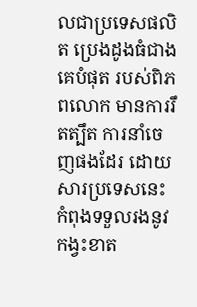លជាប្រទេសផលិត ប្រេងដូងធំជាងគេបំផុត របស់ពិភពលោក មានការរឹតត្បឹត ការនាំចេញផងដែរ ដោយសារប្រទេសនេះ កំពុងទទួលរងនូវកង្វះខាត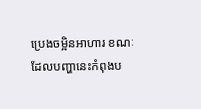ប្រេងចម្អិនអាហារ ខណៈដែលបញ្ហានេះកំពុងប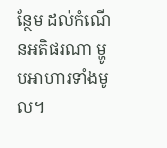ន្ថែម ដល់កំណើនអតិផរណា ម្ហូបអាហារទាំងមូល។